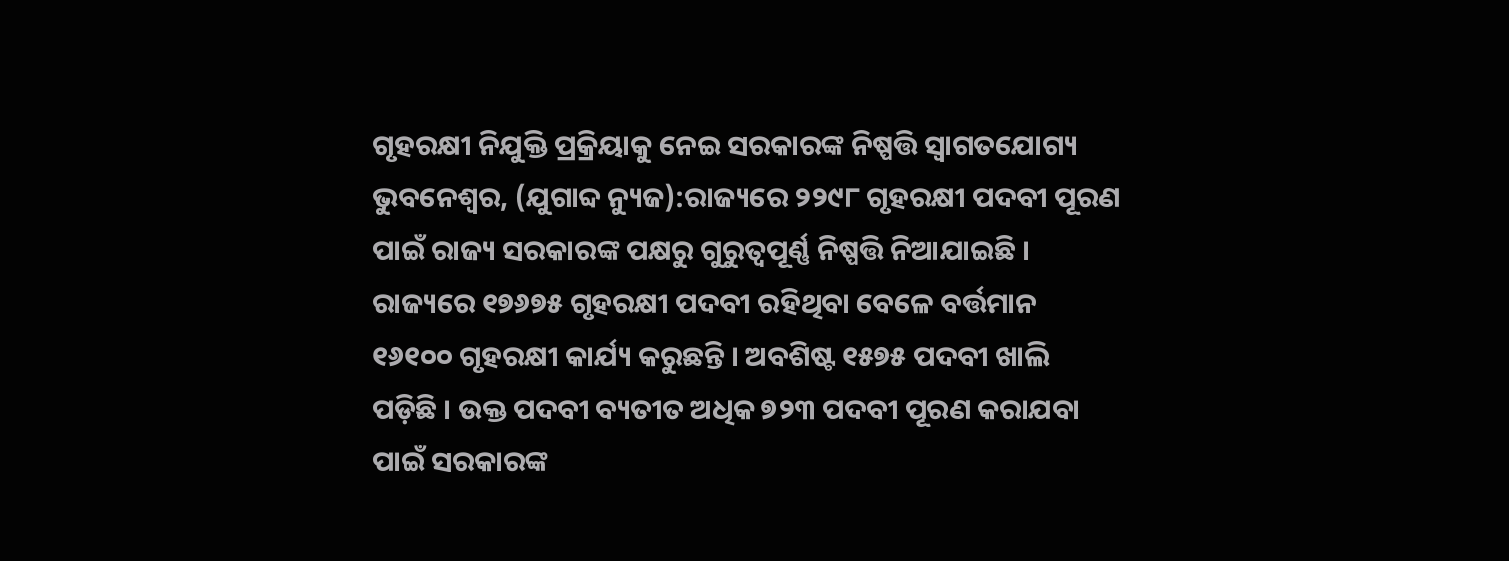ଗୃହରକ୍ଷୀ ନିଯୁକ୍ତି ପ୍ରକ୍ରିୟାକୁ ନେଇ ସରକାରଙ୍କ ନିଷ୍ପତ୍ତି ସ୍ୱାଗତଯୋଗ୍ୟ
ଭୁବନେଶ୍ୱର, (ଯୁଗାବ୍ଦ ନ୍ୟୁଜ):ରାଜ୍ୟରେ ୨୨୯୮ ଗୃହରକ୍ଷୀ ପଦବୀ ପୂରଣ ପାଇଁ ରାଜ୍ୟ ସରକାରଙ୍କ ପକ୍ଷରୁ ଗୁରୁତ୍ୱପୂର୍ଣ୍ଣ ନିଷ୍ପତ୍ତି ନିଆଯାଇଛି । ରାଜ୍ୟରେ ୧୭୬୭୫ ଗୃହରକ୍ଷୀ ପଦବୀ ରହିଥିବା ବେଳେ ବର୍ତ୍ତମାନ ୧୬୧୦୦ ଗୃହରକ୍ଷୀ କାର୍ଯ୍ୟ କରୁଛନ୍ତି । ଅବଶିଷ୍ଟ ୧୫୭୫ ପଦବୀ ଖାଲି ପଡ଼ିଛି । ଉକ୍ତ ପଦବୀ ବ୍ୟତୀତ ଅଧିକ ୭୨୩ ପଦବୀ ପୂରଣ କରାଯବା ପାଇଁ ସରକାରଙ୍କ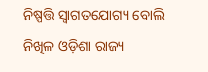ନିଷ୍ପତ୍ତି ସ୍ୱାଗତଯୋଗ୍ୟ ବୋଲି ନିଖିଳ ଓଡ଼ିଶା ରାଜ୍ୟ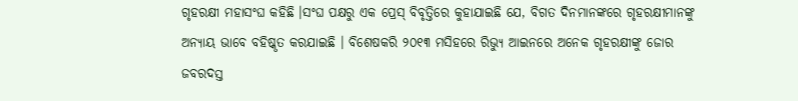ଗୃହରକ୍ଷୀ ମହାସଂଘ କହିଛି ।ସଂଘ ପକ୍ଷରୁ ଏକ ପ୍ରେସ୍ ବିବୃତ୍ତିରେ କୁହାଯାଇଛି ଯେ, ବିଗତ ଦିନମାନଙ୍କରେ ଗୃହରକ୍ଷୀମାନଙ୍କୁ ଅନ୍ୟାୟ ଭାବେ ବହିଷ୍କୃତ କରଯାଇଛି । ବିଶେଷକରି ୨୦୧୩ ମସିହରେ ରିଭ୍ୟୁ ଆଇନରେ ଅନେକ ଗୃହରକ୍ଷୀଙ୍କୁ ଜୋର ଜବରଦସ୍ତ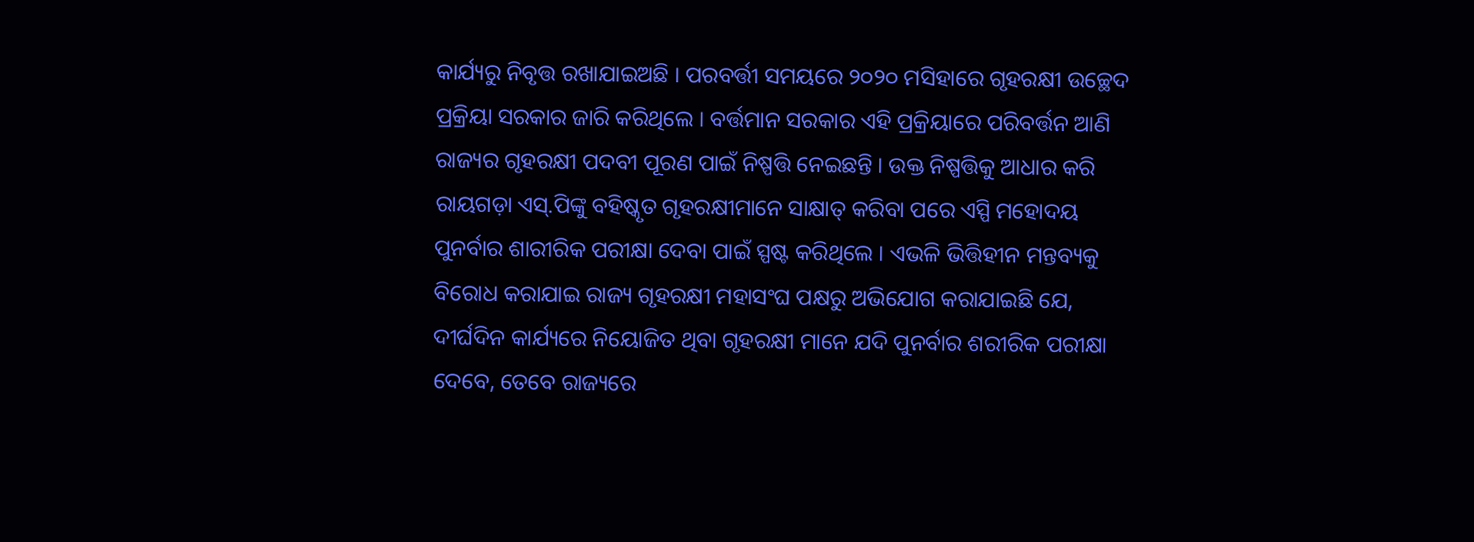କାର୍ଯ୍ୟରୁ ନିବୃତ୍ତ ରଖାଯାଇଅଛି । ପରବର୍ତ୍ତୀ ସମୟରେ ୨୦୨୦ ମସିହାରେ ଗୃହରକ୍ଷୀ ଉଚ୍ଛେଦ ପ୍ରକ୍ରିୟା ସରକାର ଜାରି କରିଥିଲେ । ବର୍ତ୍ତମାନ ସରକାର ଏହି ପ୍ରକ୍ରିୟାରେ ପରିବର୍ତ୍ତନ ଆଣି ରାଜ୍ୟର ଗୃହରକ୍ଷୀ ପଦବୀ ପୂରଣ ପାଇଁ ନିଷ୍ପତ୍ତି ନେଇଛନ୍ତି । ଉକ୍ତ ନିଷ୍ପତ୍ତିକୁ ଆଧାର କରି ରାୟଗଡ଼ା ଏସ୍.ପିଙ୍କୁ ବହିଷ୍କୃତ ଗୃହରକ୍ଷୀମାନେ ସାକ୍ଷାତ୍ କରିବା ପରେ ଏସ୍ପି ମହୋଦୟ ପୁନର୍ବାର ଶାରୀରିକ ପରୀକ୍ଷା ଦେବା ପାଇଁ ସ୍ପଷ୍ଟ କରିଥିଲେ । ଏଭଳି ଭିତ୍ତିହୀନ ମନ୍ତବ୍ୟକୁ ବିରୋଧ କରାଯାଇ ରାଜ୍ୟ ଗୃହରକ୍ଷୀ ମହାସଂଘ ପକ୍ଷରୁ ଅଭିଯୋଗ କରାଯାଇଛି ଯେ, ଦୀର୍ଘଦିନ କାର୍ଯ୍ୟରେ ନିୟୋଜିତ ଥିବା ଗୃହରକ୍ଷୀ ମାନେ ଯଦି ପୁନର୍ବାର ଶରୀରିକ ପରୀକ୍ଷା ଦେବେ, ତେବେ ରାଜ୍ୟରେ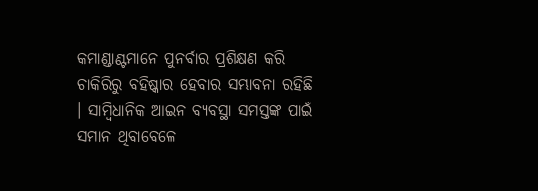କମାଣ୍ଡାଣ୍ଟମାନେ ପୁନର୍ବାର ପ୍ରଶିକ୍ଷଣ କରି ଚାକିରିରୁ ବହିଷ୍କାର ହେବାର ସମ୍ଭାବନା ରହିଛି । ସାମ୍ବିଧାନିକ ଆଇନ ବ୍ୟବସ୍ଥା ସମସ୍ତଙ୍କ ପାଇଁ ସମାନ ଥିବାବେଳେ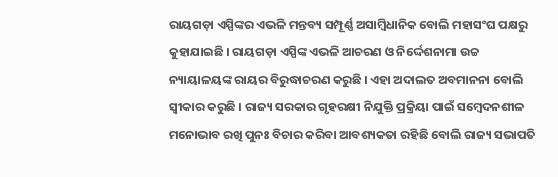ରାୟଗଡ଼ା ଏସ୍ପିଙ୍କର ଏଭଳି ମନ୍ତବ୍ୟ ସମ୍ପୂର୍ଣ୍ଣ ଅସାମ୍ବିଧାନିକ ବୋଲି ମହାସଂଘ ପକ୍ଷରୁ କୁହାଯାଇଛି । ରାୟଗଡ଼ା ଏସ୍ପିଙ୍କ ଏଭଳି ଆଚରଣ ଓ ନିର୍ଦ୍ଦେଶନାମା ଉଚ୍ଚ ନ୍ୟାୟାଳୟଙ୍କ ରାୟର ବିରୁଦ୍ଧାଚରଣ କରୁଛି । ଏହା ଅଦାଲତ ଅବମାନନା ବୋଲି ସ୍ୱୀକାର କରୁଛି । ରାଜ୍ୟ ସରକାର ଗୃହରକ୍ଷୀ ନିଯୁକ୍ତି ପ୍ରକ୍ରିୟା ପାଇଁ ସମ୍ବେଦନଶୀଳ ମନୋଭାବ ରଖି ପୁନଃ ବିଚାର କରିବା ଆବଶ୍ୟକତା ରହିଛି ବୋଲି ରାଜ୍ୟ ସଭାପତି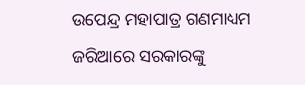ଉପେନ୍ଦ୍ର ମହାପାତ୍ର ଗଣମାଧ୍ୟମ ଜରିଆରେ ସରକାରଙ୍କୁ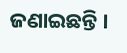ଜଣାଇଛନ୍ତି ।